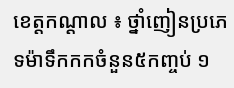ខេត្តកណ្តាល ៖ ថ្នាំញៀនប្រភេទម៉ាទឹកកកចំនួន៥កញ្ចប់ ១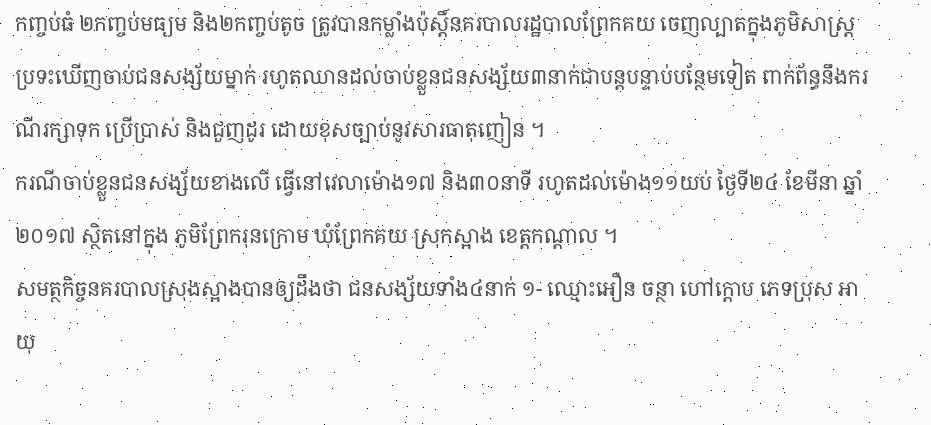កញ្ចប់ធំ ២កញ្ចប់មធ្យម និង២កញ្ចប់តូច ត្រូវបានកម្លាំងប៉ុស្តិ៍នគរបាលរដ្ឋបាលព្រែកគយ ចេញល្បាតក្នុងភូមិសាស្រ្តប្រទះឃើញចាប់ជនសង្ស័យម្នាក់ រហូតឈានដល់ចាប់ខ្លួនជនសង្ស័យ៣នាក់ជាបន្តបន្ទាប់បន្ថែមទៀត ពាក់ព័ន្ធនឹងករណីរក្សាទុក ប្រើប្រាស់ និងជួញដូរ ដោយខុសច្បាប់នូវសារធាតុញៀន ។
ករណីចាប់ខ្លួនជនសង្ស័យខាងលើ ធ្វើនៅវេលាម៉ោង១៧ និង៣០នាទី រហូតដល់ម៉ោង១១យប់ ថ្ងៃទី២៤ ខែមីនា ឆ្នាំ២០១៧ ស្ថិតនៅក្នុង ភូមិព្រែករុនក្រោម ឃុំព្រែកគយ ស្រុកស្អាង ខេត្តកណ្តាល ។
សមត្ថកិច្ចនគរបាលស្រុងស្អាងបានឲ្យដឹងថា ជនសង្ស័យទាំង៤នាក់ ១- ឈ្មោះអឿន ចន្ថា ហៅក្តោប ភេទប្រុស អាយុ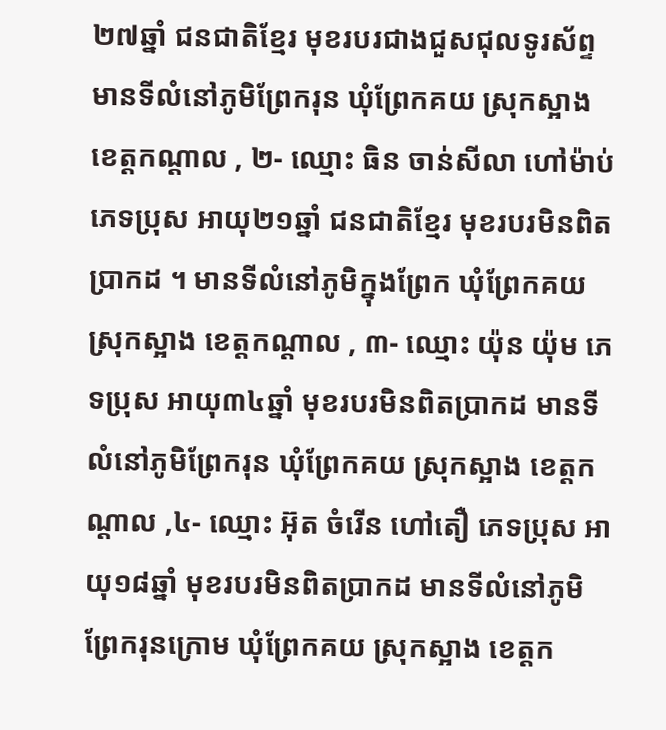២៧ឆ្នាំ ជនជាតិខ្មែរ មុខរបរជាងជួសជុលទូរស័ព្ទ មានទីលំនៅភូមិព្រែករុន ឃុំព្រែកគយ ស្រុកស្អាង ខេត្តកណ្តាល , ២- ឈ្មោះ ធិន ចាន់សីលា ហៅម៉ាប់ ភេទប្រុស អាយុ២១ឆ្នាំ ជនជាតិខ្មែរ មុខរបរមិនពិតប្រាកដ ។ មានទីលំនៅភូមិក្នុងព្រែក ឃុំព្រែកគយ ស្រុកស្អាង ខេត្តកណ្តាល , ៣- ឈ្មោះ យ៉ុន យ៉ុម ភេទប្រុស អាយុ៣៤ឆ្នាំ មុខរបរមិនពិតប្រាកដ មានទីលំនៅភូមិព្រែករុន ឃុំព្រែកគយ ស្រុកស្អាង ខេត្តកណ្តាល ,៤- ឈ្មោះ អ៊ុត ចំរើន ហៅតឿ ភេទប្រុស អាយុ១៨ឆ្នាំ មុខរបរមិនពិតប្រាកដ មានទីលំនៅភូមិព្រែករុនក្រោម ឃុំព្រែកគយ ស្រុកស្អាង ខេត្តក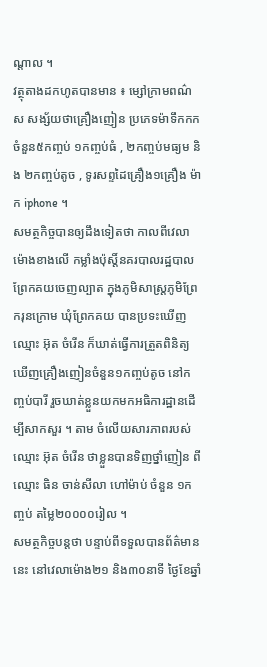ណ្តាល ។
វត្ថុតាងដកហូតបានមាន ៖ ម្សៅក្រាមពណ៌ស សង្ស័យថាគ្រឿងញៀន ប្រភេទម៉ាទឹកកក ចំនួន៥កញ្ចប់ ១កញ្ចប់ធំ , ២កញ្ចប់មធ្យម និង ២កញ្ចប់តូច , ទូរសព្ទដៃគ្រឿង១គ្រឿង ម៉ាក iphone ។
សមត្ថកិច្ចបានឲ្យដឹងទៀតថា កាលពីវេលាម៉ោងខាងលើ កម្លាំងប៉ុស្តិ៍នគរបាលរដ្ឋបាលព្រែកគយចេញល្បាត ក្នុងភូមិសាស្រ្តភូមិព្រែករុនក្រោម ឃុំព្រែកគយ បានប្រទះឃើញឈ្មោះ អ៊ុត ចំរើន ក៏ឃាត់ធ្វើការត្រួតពិនិត្យ ឃើញគ្រឿងញៀនចំនួន១កញ្ចប់តូច នៅកញ្ចប់បារី រួចឃាត់ខ្លួនយកមកអធិការដ្ឋានដើម្បីសាកសួរ ។ តាម ចំលើយសារភាពរបស់ឈ្មោះ អ៊ុត ចំរើន ថាខ្លួនបានទិញថ្នាំញៀន ពីឈ្មោះ ធិន ចាន់សីលា ហៅម៉ាប់ ចំនួន ១កញ្ចប់ តម្លៃ២០០០០រៀល ។
សមត្ថកិច្ចបន្តថា បន្ទាប់ពីទទួលបានព័ត៌មាននេះ នៅវេលាម៉ោង២១ និង៣០នាទី ថ្ងៃខែឆ្នាំ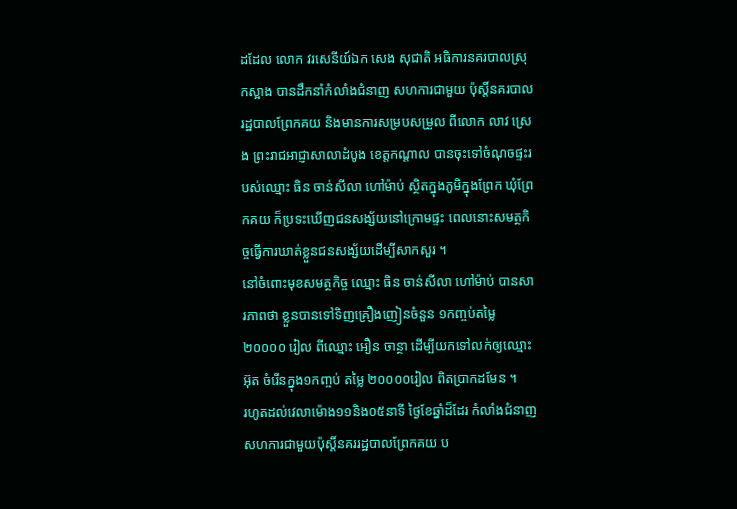ដដែល លោក វរសេនីយ៍ឯក សេង សុជាតិ អធិការនគរបាលស្រុកស្អាង បានដឹកនាំកំលាំងជំនាញ សហការជាមួយ ប៉ុស្តិ៍នគរបាលរដ្ឋបាលព្រែកគយ និងមានការសម្របសម្រួល ពីលោក លាវ ស្រេង ព្រះរាជអាជ្ញាសាលាដំបូង ខេត្តកណ្តាល បានចុះទៅចំណុចផ្ទះរបស់ឈ្មោះ ធិន ចាន់សីលា ហៅម៉ាប់ ស្ថិតក្នុងភូមិក្នុងព្រែក ឃុំព្រែកគយ ក៏ប្រទះឃើញជនសង្ស័យនៅក្រោមផ្ទះ ពេលនោះសមត្ថកិច្ចធ្វើការឃាត់ខ្លួនជនសង្ស័យដើម្បីសាកសួរ ។
នៅចំពោះមុខសមត្ថកិច្ច ឈ្មោះ ធិន ចាន់សីលា ហៅម៉ាប់ បានសារភាពថា ខ្លួនបានទៅទិញគ្រឿងញៀនចំនួន ១កញ្ចប់តម្លៃ ២០០០០ រៀល ពីឈ្មោះ អឿន ចាន្ថា ដើម្បីយកទៅលក់ឲ្យឈ្មោះ អ៊ុត ចំរើនក្នុង១កញ្ចប់ តម្លៃ ២០០០០រៀល ពិតប្រាកដមែន ។
រហូតដល់វេលាម៉ោង១១និង០៥នាទី ថ្ងៃខែឆ្នាំដ៏ដែរ កំលាំងជំនាញ សហការជាមួយប៉ុស្តិ៍នគររដ្ឋបាលព្រែកគយ ប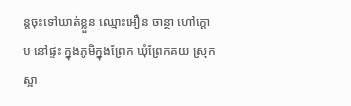ន្តចុះទៅឃាត់ខ្លួន ឈ្មោះអឿន ចាន្ថា ហៅក្តោប នៅផ្ទះ ក្នុងភូមិក្នុងព្រែក ឃុំព្រែកគយ ស្រុកស្អា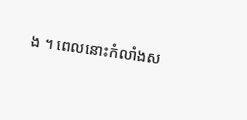ង ។ ពេលនោះកំលាំងស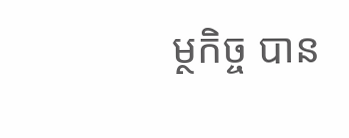ម្ថកិច្ច បាន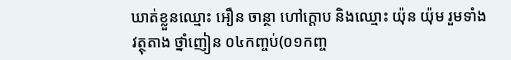ឃាត់ខ្លួនឈ្មោះ អឿន ចាន្ថា ហៅក្តោប និងឈ្មោះ យ៉ុន យ៉ុម រួមទាំងវត្ថុតាង ថ្នាំញៀន ០៤កញ្ចប់(០១កញ្ច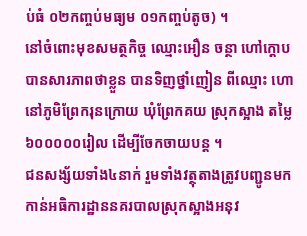ប់ធំ ០២កញ្ចប់មធ្យម ០១កញ្ចប់តូច) ។
នៅចំពោះមុខសមត្ថកិច្ច ឈ្មោះអឿន ចន្ថា ហៅក្តោប បានសារភាពថាខ្លួន បានទិញថ្នាំញៀន ពីឈ្មោះ ហោ នៅភូមិព្រែករុនក្រោយ ឃុំព្រែកគយ ស្រុកស្អាង តម្លៃ៦០០០០០រៀល ដើម្បីចែកចាយបន្ត ។
ជនសង្ស័យទាំង៤នាក់ រួមទាំងវត្ថុតាងត្រូវបញ្ជូនមកកាន់អធិការដ្ឋាននគរបាលស្រុកស្អាងអនុវ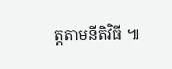ត្តតាមនីតិវិធី ៕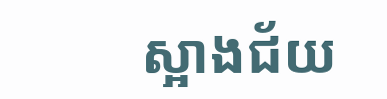ស្អាងជ័យ